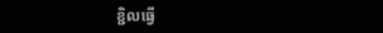ខ្ជិលធ្វើ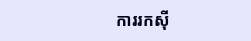ការរកសុី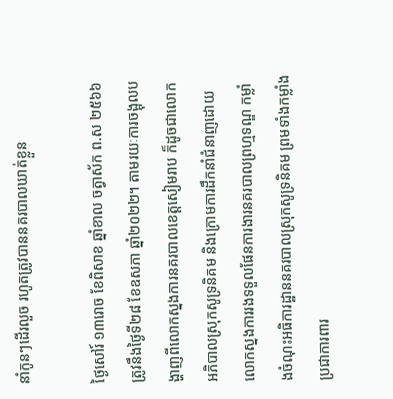នាំកូនៗដើរលួច រហូតត្រូវបាននគរបាលឃាត់ខ្លួន

ថ្ងៃសៅរ៍ ១៣រោច ខែពិសាខ ឆ្នាំខាល ចត្វាស័ក ព.ស ២៥៦៦ ត្រូវនឹងថ្ងៃទី២៨ ខែឧសភា ឆ្នាំ២០២២។ តាមរយៈការចង្អុលបង្ហាញពីលោកស្នងការនគរបាលខេត្តសៀមរាប ក៏ដូចជាលោកអភិបាលស្រុកសូទ្រនិគម និងក្រោមការដឹកនាំជំនាញដោយលោកស្នងការរងទទួលផែនការងារនគរបាលព្រហ្មទណ្ឌ កម្លាំងចំណុះអធិការដ្ឋាននគរបាលស្រុកសូទ្រនិគម ព្រមទាំងកម្លាំងប្រជាការពារ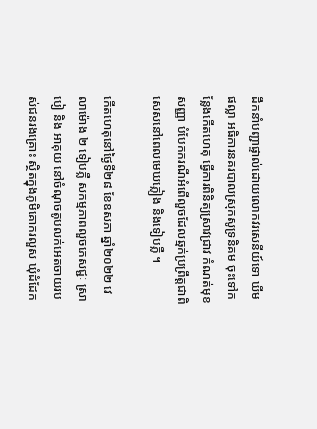ដឹកនាំបញ្ជាផ្ទាល់ដោយលោកវរសេនីយ៍ទោ ឃីម ផល្លា អធិការនគរបាលស្រុកសូទ្រនិគម ចុះទៅកន្លែងកើតហេតុ ធ្វើការពិនិត្យស្រាវជ្រាវ កំណត់មុខសញ្ញា បំបែកករណីអំពើលួចដែលឆ្មក់ប្រព្រឹត្តជាពិសេសនៅពេលមេឃភ្លៀង និងទៀបភ្លឺ ។

កើតហេតុនៅថ្ងៃទី២៨ ខែឧសភា ឆ្នាំ២០២២ វេលាម៉ោង ២ ទៀបភ្លឺ សកម្មភាពលួចភេសជ្ជៈ ស្រាបៀ និង អាគុយ នៅចំណុចតូបលក់អេតចាយរបស់ជនរងគ្រោះ ស្ថិតក្នុងភូមិគោករលួស ឃុំដំដែក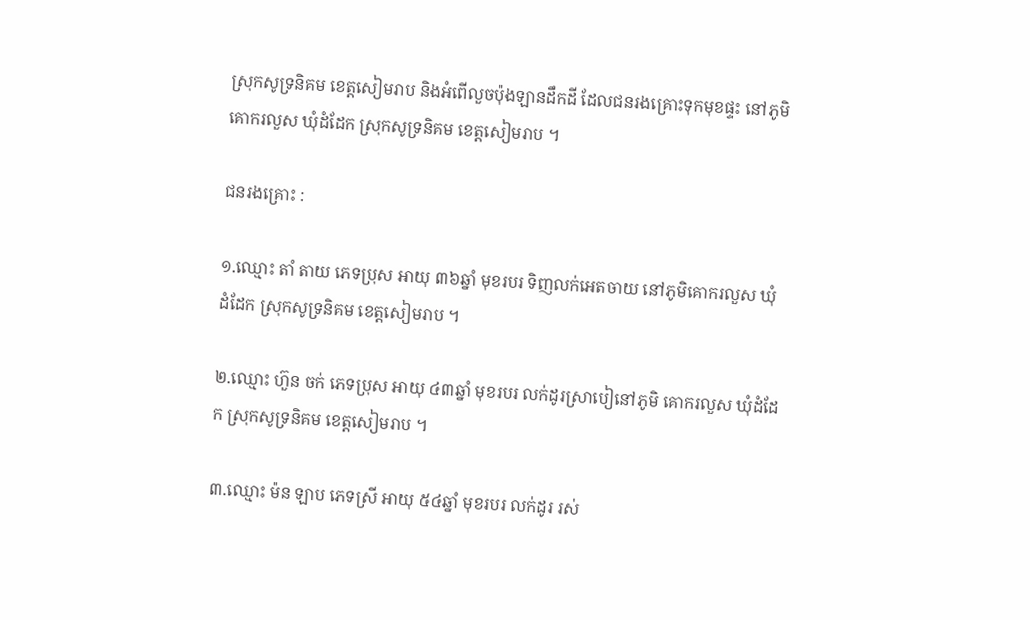ស្រុកសូទ្រនិគម ខេត្តសៀមរាប និងអំពើលួចប៉ុងឡានដឹកដី ដែលជនរងគ្រោះទុកមុខផ្ទះ នៅភូមិគោករលួស ឃុំដំដែក ស្រុកសូទ្រនិគម ខេត្តសៀមរាប ។

ជនរងគ្រោះ :

១.ឈ្មោះ តាំ តាយ ភេទប្រុស អាយុ ៣៦ឆ្នាំ មុខរបរ ទិញលក់អេតចាយ នៅភូមិគោករលួស ឃុំដំដែក ស្រុកសូទ្រនិគម ខេត្តសៀមរាប ។

២.ឈ្មោះ ហ៊ួន ចក់ ភេទប្រុស អាយុ ៤៣ឆ្នាំ មុខរបរ លក់ដូរស្រាបៀនៅភូមិ គោករលួស ឃុំដំដែក ស្រុកសូទ្រនិគម ខេត្តសៀមរាប ។

៣.ឈ្មោះ ម៉ន ឡាប ភេទស្រី អាយុ ៥៤ឆ្នាំ មុខរបរ លក់ដូរ រស់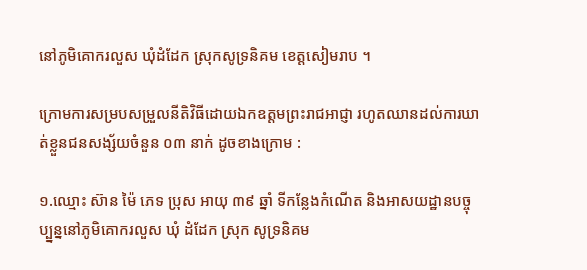នៅភូមិគោករលួស ឃុំដំដែក ស្រុកសូទ្រនិគម ខេត្តសៀមរាប ។

ក្រោមការសម្របសម្រួលនីតិវិធីដោយឯកឧត្តមព្រះរាជអាជ្ញា រហូតឈានដល់ការឃាត់ខ្លួនជនសង្ស័យចំនួន ០៣ នាក់ ដូចខាងក្រោម :

១.ឈ្មោះ ស៊ាន ម៉ៃ ភេទ ប្រុស អាយុ ៣៩ ឆ្នាំ ទីកន្លែងកំណើត និងអាសយដ្ឋានបច្ចុប្ប្នន្ននៅភូមិគោករលួស ឃុំ ដំដែក ស្រុក សូទ្រនិគម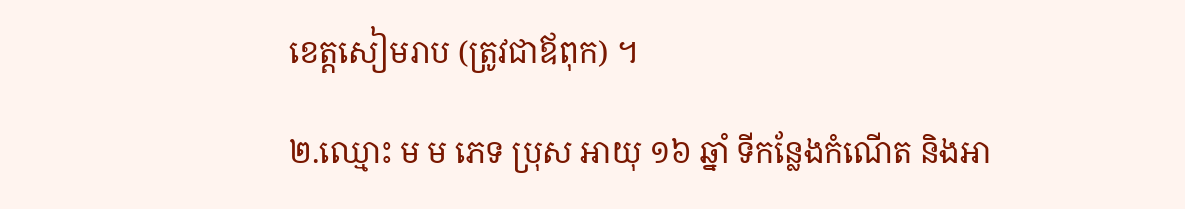ខេត្តសៀមរាប (ត្រូវជាឪពុក) ។

២.ឈ្មោះ ម ម ភេទ ប្រុស អាយុ ១៦ ឆ្នាំ ទីកន្លែងកំណើត និងអា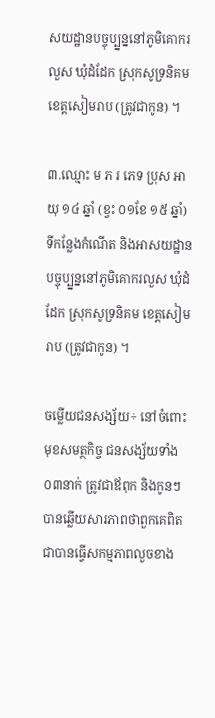សយដ្ឋានបច្ចុប្ប្នន្ននៅភូមិគោករលួស ឃុំដំដែក ស្រុកសូទ្រនិគម ខេត្តសៀមរាប (ត្រូវជាកូន) ។

៣.ឈ្មោះ ម ភ រ ភេទ ប្រុស អាយុ ១៤ ឆ្នាំ (ខ្វះ ០១ខែ ១៥ ឆ្នាំ) ទីកន្លែងកំណើត និងអាសយដ្ឋានបច្ចុប្ប្នន្ននៅភូមិគោករលួស ឃុំដំដែក ស្រុកសូទ្រនិគម ខេត្តសៀមរាប (ត្រូវជាកូន) ។

ចម្លើយជនសង្ស័យ÷ នៅចំពោះមុខសមត្ថកិច្ច ជនសង្ស័យទាំង ០៣នាក់ ត្រូវជាឪពុក និងកូនៗ បានឆ្លើយសារភាពថាពួកគេពិតជាបានធ្វើសកម្មភាពលួចខាង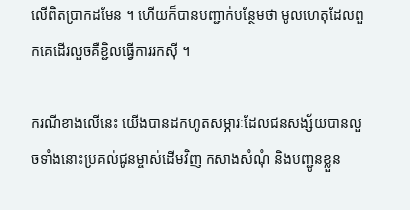លើពិតប្រាកដមែន ។ ហើយក៏បានបញ្ជាក់បន្ថែមថា មូលហេតុដែលពួកគេដើរលួចគឺខ្ជិលធ្វើការរកសុី ។

ករណីខាងលើនេះ យើងបានដកហូតសម្ភារៈដែលជនសង្ស័យបានលួចទាំងនោះប្រគល់ជូនម្ចាស់ដើមវិញ កសាងសំណុំ និងបញ្ជូនខ្លួន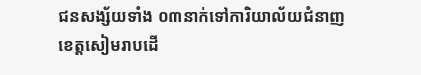ជនសង្ស័យទាំង ០៣នាក់ទៅការិយាល័យជំនាញខេត្តសៀមរាបដើ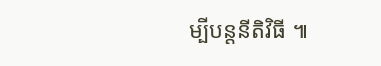ម្បីបន្តនីតិវិធី ៕